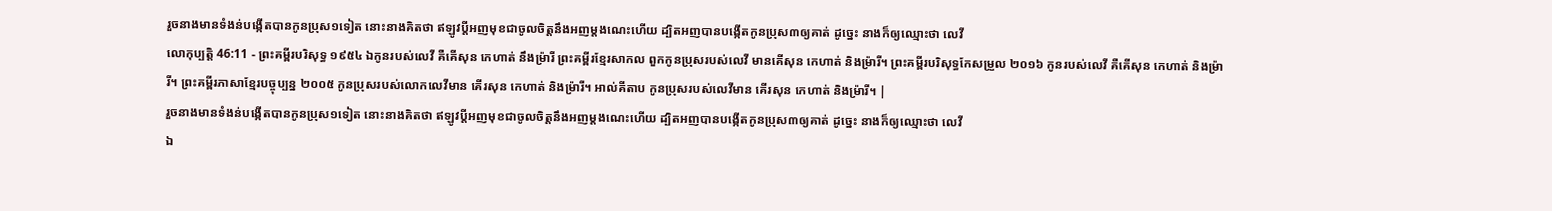រួចនាងមានទំងន់បង្កើតបានកូនប្រុស១ទៀត នោះនាងគិតថា ឥឡូវប្ដីអញមុខជាចូលចិត្តនឹងអញម្តងណេះហើយ ដ្បិតអញបានបង្កើតកូនប្រុស៣ឲ្យគាត់ ដូច្នេះ នាងក៏ឲ្យឈ្មោះថា លេវី
លោកុប្បត្តិ 46:11 - ព្រះគម្ពីរបរិសុទ្ធ ១៩៥៤ ឯកូនរបស់លេវី គឺគើសុន កេហាត់ នឹងម្រ៉ារី ព្រះគម្ពីរខ្មែរសាកល ពួកកូនប្រុសរបស់លេវី មានគើសុន កេហាត់ និងម្រ៉ារី។ ព្រះគម្ពីរបរិសុទ្ធកែសម្រួល ២០១៦ កូនរបស់លេវី គឺគើសុន កេហាត់ និងម្រ៉ារី។ ព្រះគម្ពីរភាសាខ្មែរបច្ចុប្បន្ន ២០០៥ កូនប្រុសរបស់លោកលេវីមាន គើរសុន កេហាត់ និងម៉្រារី។ អាល់គីតាប កូនប្រុសរបស់លេវីមាន គើរសុន កេហាត់ និងម៉្រារី។ |
រួចនាងមានទំងន់បង្កើតបានកូនប្រុស១ទៀត នោះនាងគិតថា ឥឡូវប្ដីអញមុខជាចូលចិត្តនឹងអញម្តងណេះហើយ ដ្បិតអញបានបង្កើតកូនប្រុស៣ឲ្យគាត់ ដូច្នេះ នាងក៏ឲ្យឈ្មោះថា លេវី
ឯ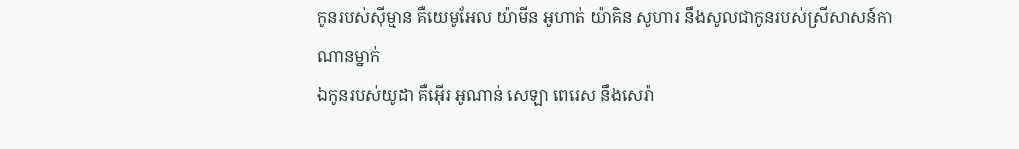កូនរបស់ស៊ីម្មាន គឺយេមូអែល យ៉ាមីន អូហាត់ យ៉ាគិន សូហារ នឹងសូលជាកូនរបស់ស្រីសាសន៍កាណានម្នាក់
ឯកូនរបស់យូដា គឺអ៊ើរ អូណាន់ សេឡា ពេរេស នឹងសេរ៉ា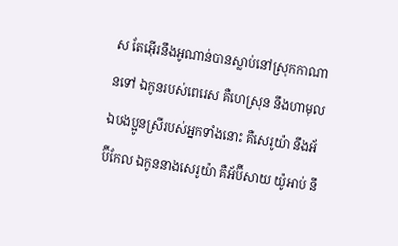ស តែអ៊ើរនឹងអូណាន់បានស្លាប់នៅស្រុកកាណានទៅ ឯកូនរបស់ពេរេស គឺហេស្រុន នឹងហាមុល
ឯបងប្អូនស្រីរបស់អ្នកទាំងនោះ គឺសេរូយ៉ា នឹងអ័ប៊ីកែល ឯកូននាងសេរូយ៉ា គឺអ័ប៊ីសាយ យ៉ូអាប់ នឹ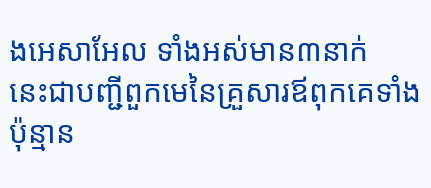ងអេសាអែល ទាំងអស់មាន៣នាក់
នេះជាបញ្ជីពួកមេនៃគ្រួសារឪពុកគេទាំងប៉ុន្មាន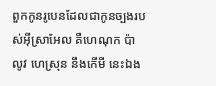ពួកកូនរូបេនដែលជាកូនច្បងរបស់អ៊ីស្រាអែល គឺហេណុក ប៉ាលូវ ហេស្រុន នឹងកើមី នេះឯង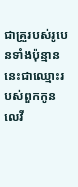ជាគ្រួរបស់រូបេនទាំងប៉ុន្មាន
នេះជាឈ្មោះរបស់ពួកកូនលេវី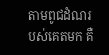តាមពូជដំណរបស់គេតមក គឺ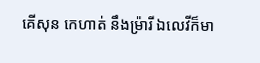គើសុន កេហាត់ នឹងម្រ៉ារី ឯលេវីក៏មា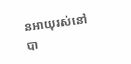នអាយុរស់នៅបា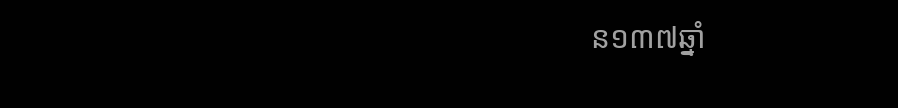ន១៣៧ឆ្នាំ